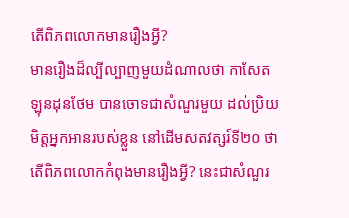តើពិភពលោកមានរឿងអ្វី?
មានរឿងដ៏ល្បីល្បាញមួយដំណាលថា កាសែតឡុនដុនថែម បានចោទជាសំណួរមួយ ដល់ប្រិយមិត្តអ្នកអានរបស់ខ្លួន នៅដើមសតវត្សរ៍ទី២០ ថា តើពិភពលោកកំពុងមានរឿងអ្វី? នេះជាសំណួរ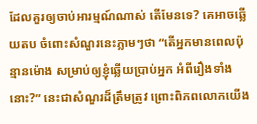ដែលគួរឲ្យចាប់អារម្មណ៍ណាស់ តើមែនទេ? គេអាចឆ្លើយតប ចំពោះសំណួរនេះភ្លាមៗថា “តើអ្នកមានពេលប៉ុន្មានម៉ោង សម្រាប់ឲ្យខ្ញុំឆ្លើយប្រាប់អ្នក អំពីរឿងទាំងនោះ?” នេះជាសំណួរដ៏ត្រឹមត្រូវ ព្រោះពិភពលោកយើង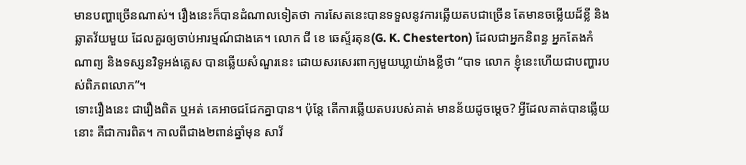មានបញ្ហាច្រើនណាស់។ រឿងនេះក៏បានដំណាលទៀតថា ការសែតនេះបានទទួលនូវការឆ្លើយតបជាច្រើន តែមានចម្លើយដ៏ខ្លី និងឆ្លាតវ័យមួយ ដែលគួរឲ្យចាប់អារម្មណ៍ជាងគេ។ លោក ជី ខេ ឆេស្ទ័រតុន(G. K. Chesterton) ដែលជាអ្នកនិពន្ធ អ្នកតែងកំណាព្យ និងទស្សនវិទូអង់គ្លេស បានឆ្លើយសំណួរនេះ ដោយសរសេរពាក្យមួយឃ្លាយ៉ាងខ្លីថា “បាទ លោក ខ្ញុំនេះហើយជាបញ្ហារបស់ពិភពលោក”។
ទោះរឿងនេះ ជារឿងពិត ឬអត់ គេអាចជជែកគ្នាបាន។ ប៉ុន្តែ តើការឆ្លើយតបរបស់គាត់ មានន័យដូចម្តេច? អ្វីដែលគាត់បានឆ្លើយនោះ គឺជាការពិត។ កាលពីជាង២ពាន់ឆ្នាំមុន សាវ័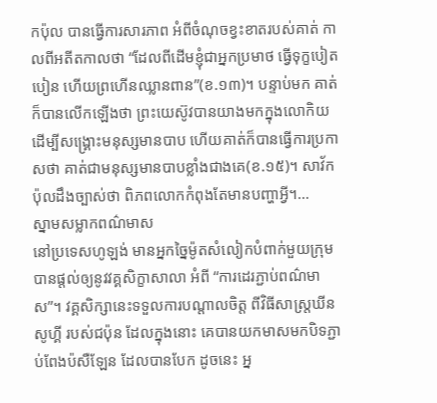កប៉ុល បានធ្វើការសារភាព អំពីចំណុចខ្វះខាតរបស់គាត់ កាលពីអតីតកាលថា “ដែលពីដើមខ្ញុំជាអ្នកប្រមាថ ធ្វើទុក្ខបៀតបៀន ហើយព្រហើនឈ្លានពាន”(ខ.១៣)។ បន្ទាប់មក គាត់ក៏បានលើកឡើងថា ព្រះយេស៊ូវបានយាងមកក្នុងលោកិយ ដើម្បីសង្រ្គោះមនុស្សមានបាប ហើយគាត់ក៏បានធ្វើការប្រកាសថា គាត់ជាមនុស្សមានបាបខ្លាំងជាងគេ(ខ.១៥)។ សាវ័កប៉ុលដឹងច្បាស់ថា ពិភពលោកកំពុងតែមានបញ្ហាអ្វី។…
ស្នាមសម្លាកពណ៌មាស
នៅប្រទេសហូឡង់ មានអ្នកច្នៃម៉ូតសំលៀកបំពាក់មួយក្រុម បានផ្តល់ឲ្យនូវវគ្គសិក្ខាសាលា អំពី “ការដេរភ្ជាប់ពណ៌មាស”។ វគ្គសិក្សានេះទទួលការបណ្តាលចិត្ត ពីវិធីសាស្រ្តឃីនសូហ្គី របស់ជប៉ុន ដែលក្នុងនោះ គេបានយកមាសមកបិទភ្ជាប់ពែងប៉សឺឡែន ដែលបានបែក ដូចនេះ អ្ន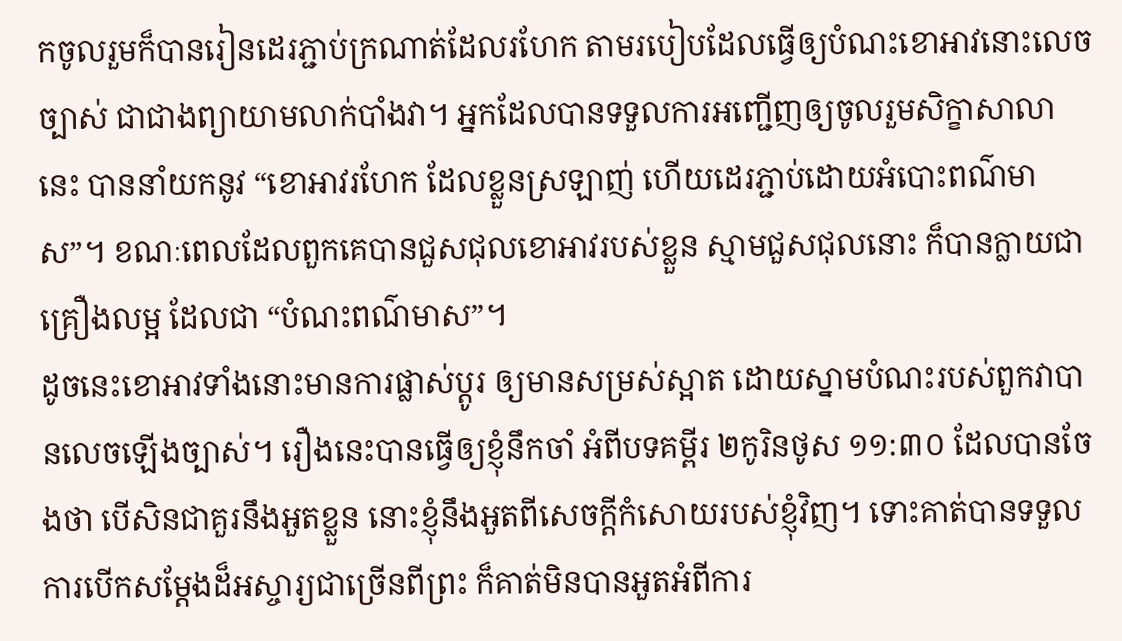កចូលរួមក៏បានរៀនដេរភ្ជាប់ក្រណាត់ដែលរហែក តាមរបៀបដែលធ្វើឲ្យបំណះខោអាវនោះលេចច្បាស់ ជាជាងព្យាយាមលាក់បាំងវា។ អ្នកដែលបានទទួលការអញ្ជើញឲ្យចូលរួមសិក្ខាសាលានេះ បាននាំយកនូវ “ខោអាវរហែក ដែលខ្លួនស្រឡាញ់ ហើយដេរភ្ជាប់ដោយអំបោះពណ៌មាស”។ ខណៈពេលដែលពួកគេបានជួសជុលខោអាវរបស់ខ្លួន ស្មាមជួសជុលនោះ ក៏បានក្លាយជាគ្រឿងលម្អ ដែលជា “បំណះពណ៌មាស”។
ដូចនេះខោអាវទាំងនោះមានការផ្លាស់ប្តូរ ឲ្យមានសម្រស់ស្អាត ដោយស្នាមបំណះរបស់ពួកវាបានលេចឡើងច្បាស់។ រឿងនេះបានធ្វើឲ្យខ្ញុំនឹកចាំ អំពីបទគម្ពីរ ២កូរិនថូស ១១:៣០ ដែលបានចែងថា បើសិនជាគួរនឹងអួតខ្លួន នោះខ្ញុំនឹងអួតពីសេចក្តីកំសោយរបស់ខ្ញុំវិញ។ ទោះគាត់បានទទួលការបើកសម្តែងដ៏អស្ចារ្យជាច្រើនពីព្រះ ក៏គាត់មិនបានអួតអំពីការ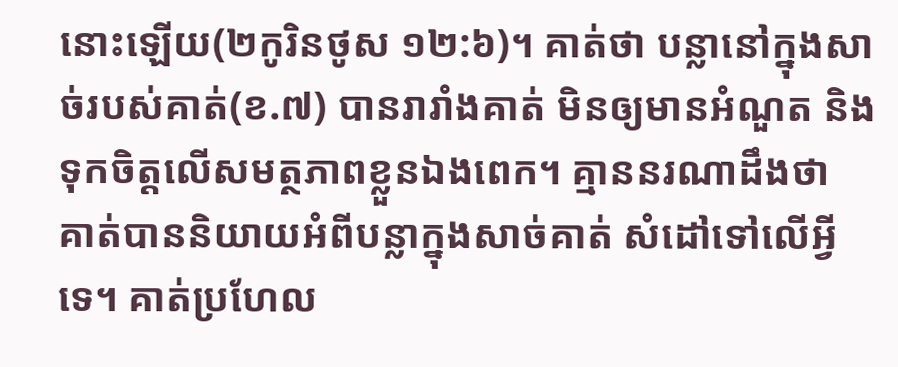នោះឡើយ(២កូរិនថូស ១២:៦)។ គាត់ថា បន្លានៅក្នុងសាច់របស់គាត់(ខ.៧) បានរារាំងគាត់ មិនឲ្យមានអំណួត និងទុកចិត្តលើសមត្ថភាពខ្លួនឯងពេក។ គ្មាននរណាដឹងថា គាត់បាននិយាយអំពីបន្លាក្នុងសាច់គាត់ សំដៅទៅលើអ្វីទេ។ គាត់ប្រហែល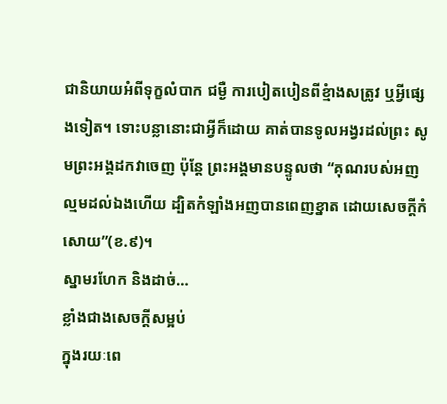ជានិយាយអំពីទុក្ខលំបាក ជម្ងឺ ការបៀតបៀនពីខ្មំាងសត្រូវ ឬអ្វីផ្សេងទៀត។ ទោះបន្លានោះជាអ្វីក៏ដោយ គាត់បានទូលអង្វរដល់ព្រះ សូមព្រះអង្គដកវាចេញ ប៉ុន្តែ ព្រះអង្គមានបន្ទូលថា “គុណរបស់អញល្មមដល់ឯងហើយ ដ្បិតកំឡាំងអញបានពេញខ្នាត ដោយសេចក្តីកំសោយ”(ខ.៩)។
ស្នាមរហែក និងដាច់…
ខ្លាំងជាងសេចក្តីសម្អប់
ក្នុងរយៈពេ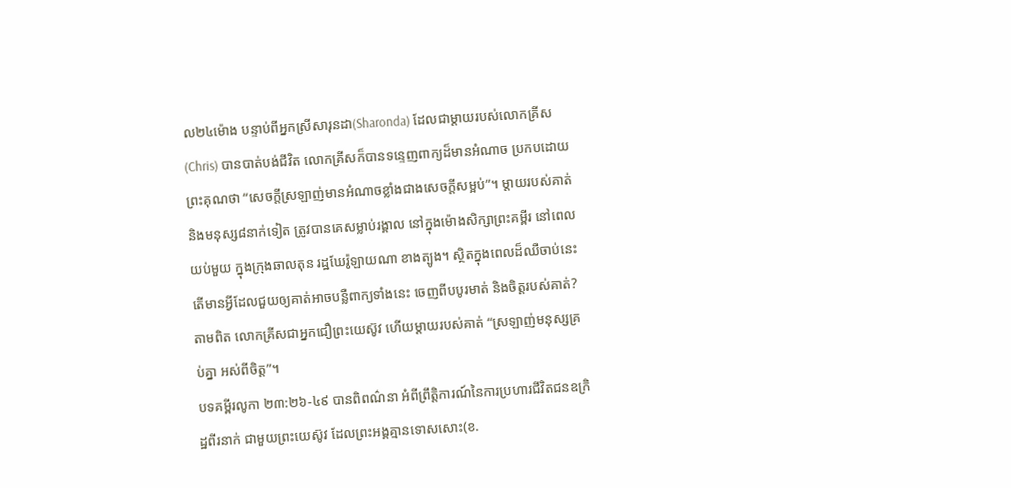ល២៤ម៉ោង បន្ទាប់ពីអ្នកស្រីសារុនដា(Sharonda) ដែលជាម្តាយរបស់លោកគ្រីស(Chris) បានបាត់បង់ជីវិត លោកគ្រីសក៏បានទន្ទេញពាក្យដ៏មានអំណាច ប្រកបដោយព្រះគុណថា “សេចក្តីស្រឡាញ់មានអំណាចខ្លាំងជាងសេចក្តីសម្អប់”។ ម្តាយរបស់គាត់ និងមនុស្ស៨នាក់ទៀត ត្រូវបានគេសម្លាប់រង្គាល នៅក្នុងម៉ោងសិក្សាព្រះគម្ពីរ នៅពេលយប់មួយ ក្នុងក្រុងឆាលតុន រដ្ឋឃែរ៉ូឡាយណា ខាងត្បូង។ ស្ថិតក្នុងពេលដ៏ឈឺចាប់នេះ តើមានអ្វីដែលជួយឲ្យគាត់អាចបន្លឺពាក្យទាំងនេះ ចេញពីបបូរមាត់ និងចិត្តរបស់គាត់? តាមពិត លោកគ្រីសជាអ្នកជឿព្រះយេស៊ូវ ហើយម្តាយរបស់គាត់ “ស្រឡាញ់មនុស្សគ្រប់គ្នា អស់ពីចិត្ត”។
បទគម្ពីរលូកា ២៣:២៦-៤៩ បានពិពណ៌នា អំពីព្រឹត្តិការណ៍នៃការប្រហារជីវិតជនឧក្រិដ្ឋពីរនាក់ ជាមួយព្រះយេស៊ូវ ដែលព្រះអង្គគ្មានទោសសោះ(ខ.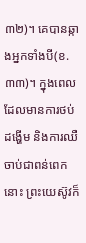៣២)។ គេបានឆ្កាងអ្នកទាំងបី(ខ.៣៣)។ ក្នុងពេលដែលមានការថប់ដង្ហើម និងការឈឺចាប់ជាពន់ពេកនោះ ព្រះយេស៊ូវក៏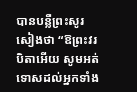បានបន្លឺព្រះសូរសៀងថា “ឱព្រះវរបិតាអើយ សូមអត់ទោសដល់អ្នកទាំង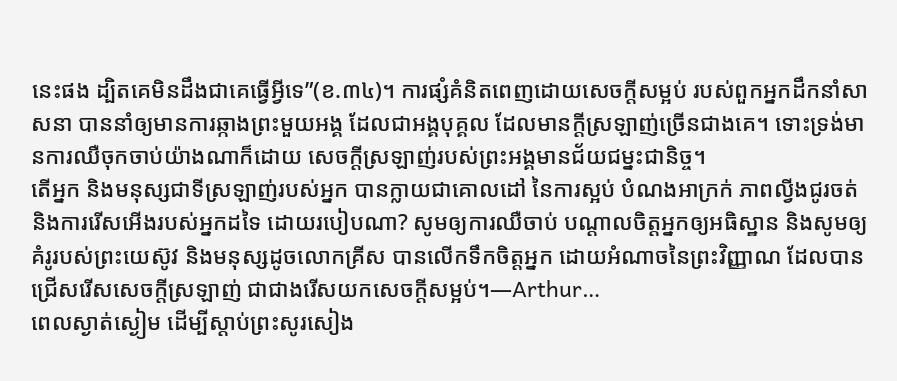នេះផង ដ្បិតគេមិនដឹងជាគេធ្វើអ្វីទេ”(ខ.៣៤)។ ការផ្សំគំនិតពេញដោយសេចក្តីសម្អប់ របស់ពួកអ្នកដឹកនាំសាសនា បាននាំឲ្យមានការឆ្កាងព្រះមួយអង្គ ដែលជាអង្គបុគ្គល ដែលមានក្តីស្រឡាញ់ច្រើនជាងគេ។ ទោះទ្រង់មានការឈឺចុកចាប់យ៉ាងណាក៏ដោយ សេចក្តីស្រឡាញ់របស់ព្រះអង្គមានជ័យជម្នះជានិច្ច។
តើអ្នក និងមនុស្សជាទីស្រឡាញ់របស់អ្នក បានក្លាយជាគោលដៅ នៃការស្អប់ បំណងអាក្រក់ ភាពល្វីងជូរចត់ និងការរើសអើងរបស់អ្នកដទៃ ដោយរបៀបណា? សូមឲ្យការឈឺចាប់ បណ្តាលចិត្តអ្នកឲ្យអធិស្ឋាន និងសូមឲ្យគំរូរបស់ព្រះយេស៊ូវ និងមនុស្សដូចលោកគ្រីស បានលើកទឹកចិត្តអ្នក ដោយអំណាចនៃព្រះវិញ្ញាណ ដែលបានជ្រើសរើសសេចក្តីស្រឡាញ់ ជាជាងរើសយកសេចក្តីសម្អប់។—Arthur…
ពេលស្ងាត់ស្ងៀម ដើម្បីស្តាប់ព្រះសូរសៀង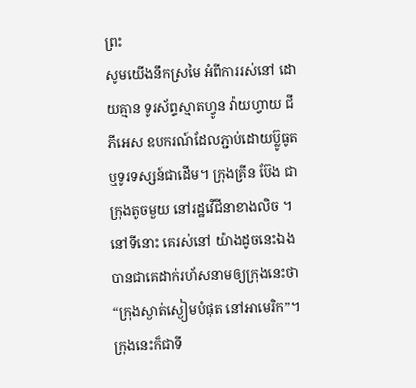ព្រះ
សូមយើងនឹកស្រមៃ អំពីការរស់នៅ ដោយគ្មាន ទូរស័ព្ទស្មាតហ្វូន វ៉ាយហ្វាយ ជីភីអេស ឧបករណ៍ដែលភ្ជាប់ដោយប្ល៊ូធូត ឬទូរទស្សន៍ជាដើម។ ក្រុងគ្រីន ប៊ែង ជាក្រុងតូចមួយ នៅរដ្ឋវើជីនាខាងលិច ។ នៅទីនោះ គេរស់នៅ យ៉ាងដូចនេះឯង បានជាគេដាក់រហ័សនាមឲ្យក្រុងនេះថា “ក្រុងស្ងាត់ស្ងៀមបំផុត នៅអាមេរិក”។ ក្រុងនេះក៏ជាទី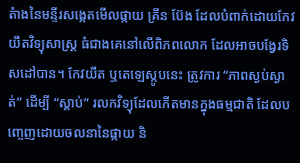តំាងនៃមន្ទីរសង្កេតមើលផ្កាយ គ្រីន ប៊ែង ដែលបំពាក់ដោយកែវយឹតវិទ្យុសាស្រ្ត ធំជាងគេនៅលើពិភពលោក ដែលអាចបង្វែរទិសដៅបាន។ កែវយឹត ឬតេឡេស្កូបនេះ ត្រូវការ “ភាពស្ងប់ស្ងាត់” ដើម្បី “ស្តាប់” រលកវិទ្យុដែលកើតមានក្នុងធម្មជាតិ ដែលបញ្ចេញដោយចលនានៃផ្កាយ និ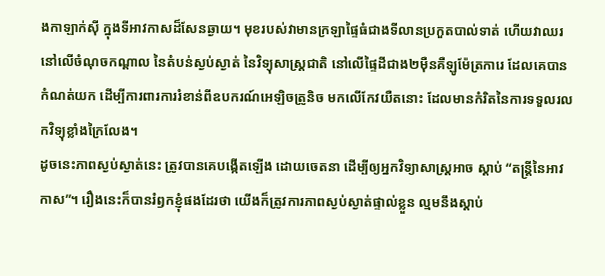ងកាឡាក់ស៊ី ក្នុងទីអាវកាសដ៏សែនឆ្ងាយ។ មុខរបស់វាមានក្រឡាផ្ទៃធំជាងទីលានប្រកួតបាល់ទាត់ ហើយវាឈរនៅលើចំណុចកណ្តាល នៃតំបន់ស្ងប់ស្ងាត់ នៃវិទ្យុសាស្រ្តជាតិ នៅលើផ្ទៃដីជាង២ម៉ឺនគឺឡូម៉ែត្រការេ ដែលគេបានកំណត់យក ដើម្បីការពារការរំខាន់ពីឧបករណ៍អេឡិចត្រូនិច មកលើកែវយឺតនោះ ដែលមានកំរិតនៃការទទួលរលកវិទ្យុខ្លាំងក្រៃលែង។
ដូចនេះភាពស្ងប់ស្ងាត់នេះ ត្រូវបានគេបង្កើតឡើង ដោយចេតនា ដើម្បីឲ្យអ្នកវិទ្យាសាស្រ្តអាច ស្តាប់ “តន្រ្តីនៃអាវកាស”។ រឿងនេះក៏បានរំឭកខ្ញុំផងដែរថា យើងក៏ត្រូវការភាពស្ងប់ស្ងាត់ផ្ទាល់ខ្លួន ល្មមនឹងស្តាប់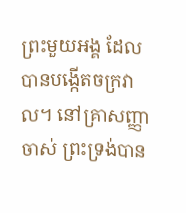ព្រះមួយអង្គ ដែលបានបង្កើតចក្រវាល។ នៅគ្រាសញ្ញាចាស់ ព្រះទ្រង់បាន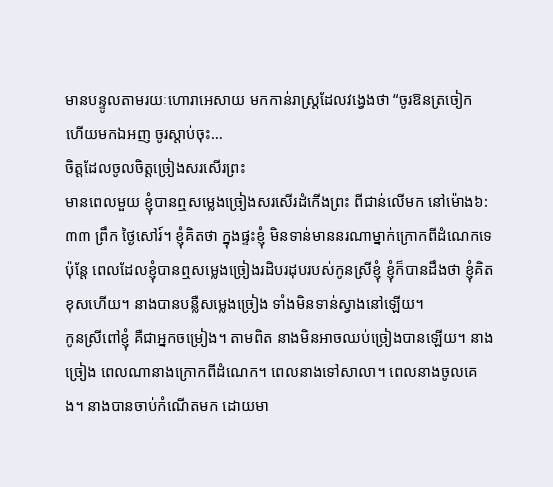មានបន្ទូលតាមរយៈហោរាអេសាយ មកកាន់រាស្រ្តដែលវង្វេងថា “ចូរឱនត្រចៀក ហើយមកឯអញ ចូរស្តាប់ចុះ…
ចិត្តដែលចូលចិត្តច្រៀងសរសើរព្រះ
មានពេលមួយ ខ្ញុំបានឮសម្លេងច្រៀងសរសើរដំកើងព្រះ ពីជាន់លើមក នៅម៉ោង៦:៣៣ ព្រឹក ថ្ងៃសៅរ៍។ ខ្ញុំគិតថា ក្នុងផ្ទះខ្ញុំ មិនទាន់មាននរណាម្នាក់ក្រោកពីដំណេកទេ ប៉ុន្តែ ពេលដែលខ្ញុំបានឮសម្លេងច្រៀងរដិបរដុបរបស់កូនស្រីខ្ញុំ ខ្ញុំក៏បានដឹងថា ខ្ញុំគិតខុសហើយ។ នាងបានបន្លឺសម្លេងច្រៀង ទាំងមិនទាន់ស្វាងនៅឡើយ។
កូនស្រីពៅខ្ញុំ គឺជាអ្នកចម្រៀង។ តាមពិត នាងមិនអាចឈប់ច្រៀងបានឡើយ។ នាងច្រៀង ពេលណានាងក្រោកពីដំណេក។ ពេលនាងទៅសាលា។ ពេលនាងចូលគេង។ នាងបានចាប់កំណើតមក ដោយមា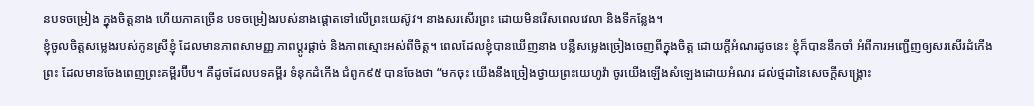នបទចម្រៀង ក្នុងចិត្តនាង ហើយភាគច្រើន បទចម្រៀងរបស់នាងផ្តោតទៅលើព្រះយេស៊ូវ។ នាងសរសើរព្រះ ដោយមិនរើសពេលវេលា និងទីកន្លែង។
ខ្ញុំចូលចិត្តសម្លេងរបស់កូនស្រីខ្ញុំ ដែលមានភាពសាមញ្ញ ភាពប្តូរផ្តាច់ និងភាពស្មោះអស់ពីចិត្ត។ ពេលដែលខ្ញុំបានឃើញនាង បន្លឺសម្លេងច្រៀងចេញពីក្នុងចិត្ត ដោយក្តីអំណរដូចនេះ ខ្ញុំក៏បាននឹកចាំ អំពីការអញ្ជើញឲ្យសរសើរដំកើងព្រះ ដែលមានចែងពេញព្រះគម្ពីរប៊ីប។ គឺដូចដែលបទគម្ពីរ ទំនុកដំកើង ជំពូក៩៥ បានចែងថា “មកចុះ យើងនឹងច្រៀងថ្វាយព្រះយេហូវ៉ា ចូរយើងឡើងសំឡេងដោយអំណរ ដល់ថ្មដានៃសេចក្តីសង្គ្រោះ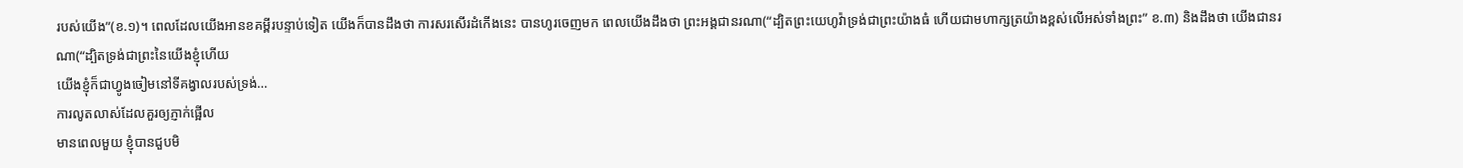របស់យើង”(ខ.១)។ ពេលដែលយើងអានខគម្ពីរបន្ទាប់ទៀត យើងក៏បានដឹងថា ការសរសើរដំកើងនេះ បានហូរចេញមក ពេលយើងដឹងថា ព្រះអង្គជានរណា(“ដ្បិតព្រះយេហូវ៉ាទ្រង់ជាព្រះយ៉ាងធំ ហើយជាមហាក្សត្រយ៉ាងខ្ពស់លើអស់ទាំងព្រះ” ខ.៣) និងដឹងថា យើងជានរណា(“ដ្បិតទ្រង់ជាព្រះនៃយើងខ្ញុំហើយ
យើងខ្ញុំក៏ជាហ្វូងចៀមនៅទីគង្វាលរបស់ទ្រង់…
ការលូតលាស់ដែលគួរឲ្យភ្ញាក់ផ្អើល
មានពេលមួយ ខ្ញុំបានជួបមិ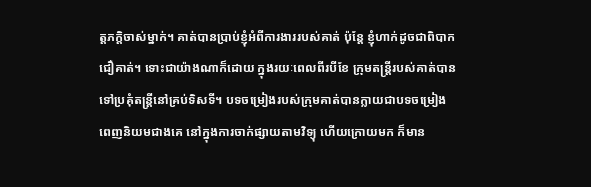ត្តភក្តិចាស់ម្នាក់។ គាត់បានប្រាប់ខ្ញុំអំពីការងាររបស់គាត់ ប៉ុន្តែ ខ្ញុំហាក់ដូចជាពិបាកជឿគាត់។ ទោះជាយ៉ាងណាក៏ដោយ ក្នុងរយៈពេលពីរបីខែ ក្រុមតន្រ្តីរបស់គាត់បានទៅប្រគុំតន្រ្តីនៅគ្រប់ទិសទី។ បទចម្រៀងរបស់ក្រុមគាត់បានក្លាយជាបទចម្រៀងពេញនិយមជាងគេ នៅក្នុងការចាក់ផ្សាយតាមវិទ្យុ ហើយក្រោយមក ក៏មាន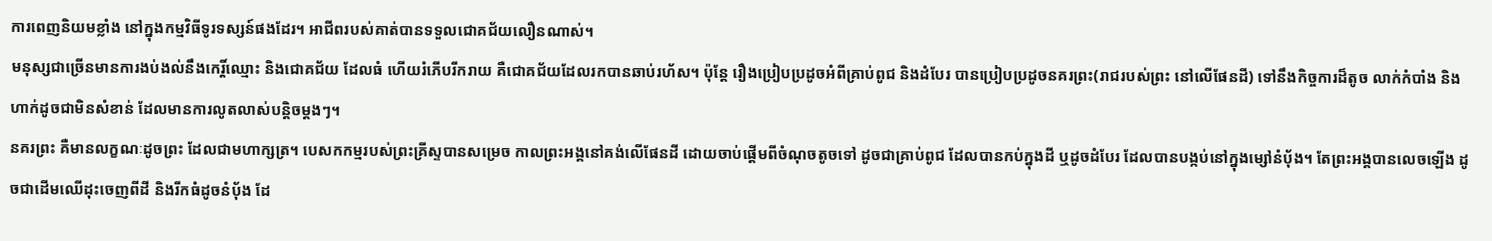ការពេញនិយមខ្លាំង នៅក្នុងកម្មវិធីទូរទស្សន៍ផងដែរ។ អាជីពរបស់គាត់បានទទួលជោគជ័យលឿនណាស់។
មនុស្សជាច្រើនមានការងប់ងល់នឹងកេរ្តិ៍ឈ្មោះ និងជោគជ័យ ដែលធំ ហើយរំភើបរីករាយ គឺជោគជ័យដែលរកបានឆាប់រហ័ស។ ប៉ុន្តែ រឿងប្រៀបប្រដូចអំពីគ្រាប់ពូជ និងដំបែរ បានប្រៀបប្រដូចនគរព្រះ(រាជរបស់ព្រះ នៅលើផែនដី) ទៅនឹងកិច្ចការដ៏តូច លាក់កំបាំង និងហាក់ដូចជាមិនសំខាន់ ដែលមានការលូតលាស់បន្តិចម្តងៗ។
នគរព្រះ គឺមានលក្ខណៈដូចព្រះ ដែលជាមហាក្សត្រ។ បេសកកម្មរបស់ព្រះគ្រីស្ទបានសម្រេច កាលព្រះអង្គនៅគង់លើផែនដី ដោយចាប់ផ្តើមពីចំណុចតូចទៅ ដូចជាគ្រាប់ពូជ ដែលបានកប់ក្នុងដី ឬដូចដំបែរ ដែលបានបង្កប់នៅក្នុងម្សៅនំប៉័ង។ តែព្រះអង្គបានលេចឡើង ដូចជាដើមឈើដុះចេញពីដី និងរីកធំដូចនំប៉័ង ដែ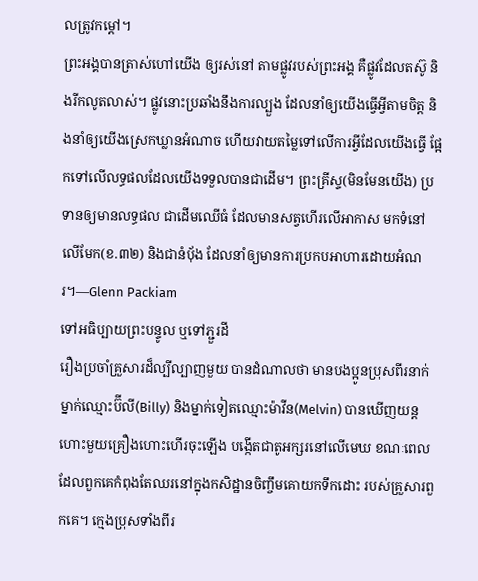លត្រូវកម្តៅ។
ព្រះអង្គបានត្រាស់ហៅយើង ឲ្យរស់នៅ តាមផ្លូវរបស់ព្រះអង្គ គឺផ្លូវដែលតស៊ូ និងរីកលូតលាស់។ ផ្លូវនោះប្រឆាំងនឹងការល្បួង ដែលនាំឲ្យយើងធ្វើអ្វីតាមចិត្ត និងនាំឲ្យយើងស្រេកឃ្លានអំណាច ហើយវាយតម្លៃទៅលើការអ្វីដែលយើងធ្វើ ផ្អែកទៅលើលទ្ធផលដែលយើងទទួលបានជាដើម។ ព្រះគ្រីស្ទ(មិនមែនយើង) ប្រទានឲ្យមានលទ្ធផល ជាដើមឈើធំ ដែលមានសត្វហើរលើអាកាស មកទំនៅលើមែក(ខ.៣២) និងជានំប៉័ង ដែលនាំឲ្យមានការប្រកបអាហារដោយអំណរ។—Glenn Packiam
ទៅអធិប្បាយព្រះបន្ទូល ឬទៅភ្ជួរដី
រឿងប្រចាំគ្រួសារដ៏ល្បីល្បាញមួយ បានដំណាលថា មានបងប្អូនប្រុសពីរនាក់ ម្នាក់ឈ្មោះប៊ីលី(Billy) និងម្នាក់ទៀតឈ្មោះម៉ាវីន(Melvin) បានឃើញយន្តហោះមួយគ្រឿងហោះហើរចុះឡើង បង្កើតជាតូអក្សរនៅលើមេឃ ខណៈពេលដែលពួកគេកំពុងតែឈរនៅក្នុងកសិដ្ឋានចិញ្ចឹមគោយកទឹកដោះ របស់គ្រួសារពួកគេ។ ក្មេងប្រុសទាំងពីរ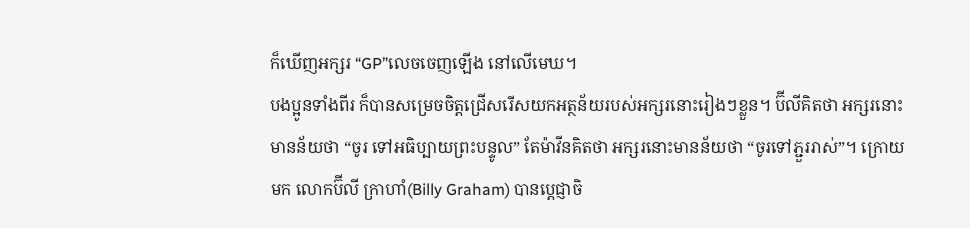ក៏ឃើញអក្សរ “GP”លេចចេញឡើង នៅលើមេឃ។
បងប្អូនទាំងពីរ ក៏បានសម្រេចចិត្តជ្រើសរើសយកអត្ថន័យរបស់អក្សរនោះរៀងៗខ្លួន។ ប៊ីលីគិតថា អក្សរនោះមានន័យថា “ចូរ ទៅអធិប្បាយព្រះបន្ទូល” តែម៉ាវីនគិតថា អក្សរនោះមានន័យថា “ចូរទៅភ្ជួររាស់”។ ក្រោយមក លោកប៊ីលី ក្រាហាំ(Billy Graham) បានប្តេជ្ញាចិ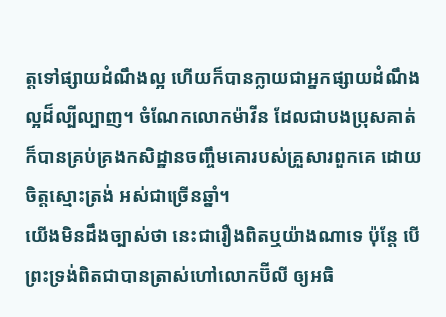ត្តទៅផ្សាយដំណឹងល្អ ហើយក៏បានក្លាយជាអ្នកផ្សាយដំណឹងល្អដ៏ល្បីល្បាញ។ ចំណែកលោកម៉ាវីន ដែលជាបងប្រុសគាត់ ក៏បានគ្រប់គ្រងកសិដ្ឋានចញ្ចឹមគោរបស់គ្រួសារពួកគេ ដោយចិត្តស្មោះត្រង់ អស់ជាច្រើនឆ្នាំ។
យើងមិនដឹងច្បាស់ថា នេះជារឿងពិតឬយ៉ាងណាទេ ប៉ុន្តែ បើព្រះទ្រង់ពិតជាបានត្រាស់ហៅលោកប៊ីលី ឲ្យអធិ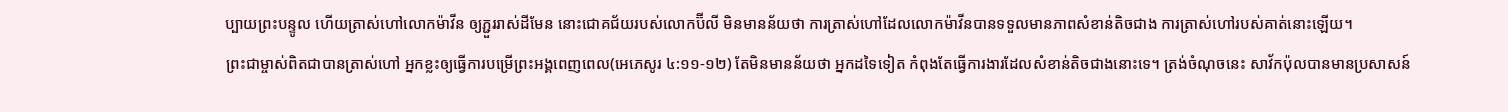ប្បាយព្រះបន្ទូល ហើយត្រាស់ហៅលោកម៉ាវីន ឲ្យភ្ជួររាស់ដីមែន នោះជោគជ័យរបស់លោកប៊ីលី មិនមានន័យថា ការត្រាស់ហៅដែលលោកម៉ាវីនបានទទួលមានភាពសំខាន់តិចជាង ការត្រាស់ហៅរបស់គាត់នោះឡើយ។
ព្រះជាម្ចាស់ពិតជាបានត្រាស់ហៅ អ្នកខ្លះឲ្យធ្វើការបម្រើព្រះអង្គពេញពេល(អេភេសូរ ៤:១១-១២) តែមិនមានន័យថា អ្នកដទៃទៀត កំពុងតែធ្វើការងារដែលសំខាន់តិចជាងនោះទេ។ ត្រង់ចំណុចនេះ សាវ័កប៉ុលបានមានប្រសាសន៍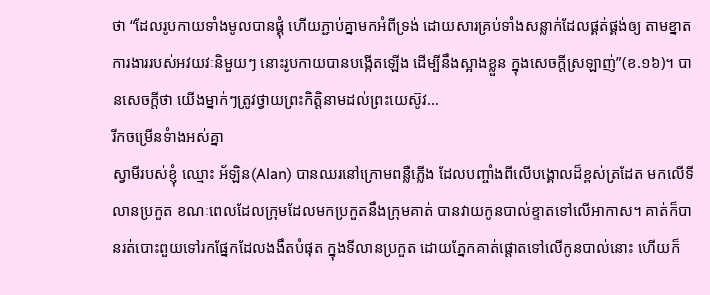ថា “ដែលរូបកាយទាំងមូលបានផ្គុំ ហើយភ្ជាប់គ្នាមកអំពីទ្រង់ ដោយសារគ្រប់ទាំងសន្លាក់ដែលផ្គត់ផ្គង់ឲ្យ តាមខ្នាតការងាររបស់អវយវៈនិមួយៗ នោះរូបកាយបានបង្កើតឡើង ដើម្បីនឹងស្អាងខ្លួន ក្នុងសេចក្តីស្រឡាញ់”(ខ.១៦)។ បានសេចក្តីថា យើងម្នាក់ៗត្រូវថ្វាយព្រះកិត្តិនាមដល់ព្រះយេស៊ូវ…
រីកចម្រើនទំាងអស់គ្នា
ស្វាមីរបស់ខ្ញុំ ឈ្មោះ អ័ឡិន(Alan) បានឈរនៅក្រោមពន្លឺភ្លើង ដែលបញ្ចាំងពីលើបង្គោលដ៏ខ្ពស់ត្រដែត មកលើទីលានប្រកួត ខណៈពេលដែលក្រុមដែលមកប្រកួតនឹងក្រុមគាត់ បានវាយកូនបាល់ខ្ទាតទៅលើអាកាស។ គាត់ក៏បានរត់បោះពួយទៅរកផ្នែកដែលងងឹតបំផុត ក្នុងទីលានប្រកួត ដោយភ្នែកគាត់ផ្តោតទៅលើកូនបាល់នោះ ហើយក៏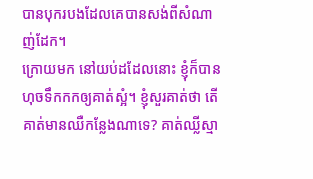បានបុករបងដែលគេបានសង់ពីសំណាញ់ដែក។
ក្រោយមក នៅយប់ដដែលនោះ ខ្ញុំក៏បានហុចទឹកកកឲ្យគាត់ស្អំ។ ខ្ញុំសួរគាត់ថា តើគាត់មានឈឺកន្លែងណាទេ? គាត់ឈ្លីស្មា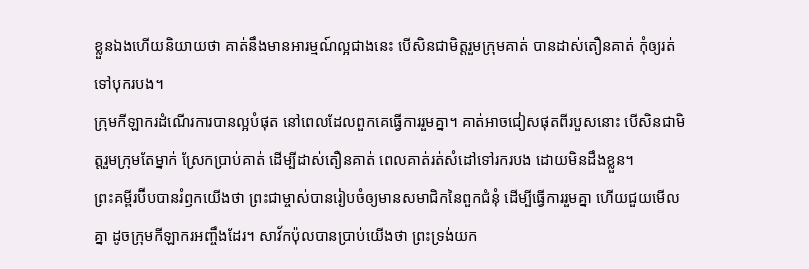ខ្លួនឯងហើយនិយាយថា គាត់នឹងមានអារម្មណ៍ល្អជាងនេះ បើសិនជាមិត្តរួមក្រុមគាត់ បានដាស់តឿនគាត់ កុំឲ្យរត់ទៅបុករបង។
ក្រុមកីឡាករដំណើរការបានល្អបំផុត នៅពេលដែលពួកគេធ្វើការរួមគ្នា។ គាត់អាចជៀសផុតពីរបួសនោះ បើសិនជាមិត្តរួមក្រុមតែម្នាក់ ស្រែកប្រាប់គាត់ ដើម្បីដាស់តឿនគាត់ ពេលគាត់រត់សំដៅទៅរករបង ដោយមិនដឹងខ្លួន។
ព្រះគម្ពីរប៊ីបបានរំឭកយើងថា ព្រះជាម្ចាស់បានរៀបចំឲ្យមានសមាជិកនៃពួកជំនុំ ដើម្បីធ្វើការរួមគ្នា ហើយជួយមើលគ្នា ដូចក្រុមកីឡាករអញ្ចឹងដែរ។ សាវ័កប៉ុលបានប្រាប់យើងថា ព្រះទ្រង់យក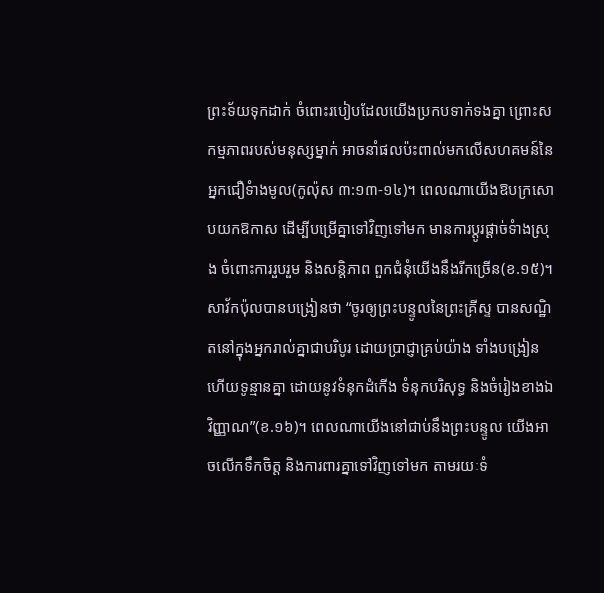ព្រះទ័យទុកដាក់ ចំពោះរបៀបដែលយើងប្រកបទាក់ទងគ្នា ព្រោះសកម្មភាពរបស់មនុស្សម្នាក់ អាចនាំផលប៉ះពាល់មកលើសហគមន៍នៃអ្នកជឿទំាងមូល(កូល៉ុស ៣:១៣-១៤)។ ពេលណាយើងឱបក្រសោបយកឱកាស ដើម្បីបម្រើគ្នាទៅវិញទៅមក មានការប្តូរផ្តាច់ទំាងស្រុង ចំពោះការរួបរួម និងសន្តិភាព ពួកជំនុំយើងនឹងរីកច្រើន(ខ.១៥)។
សាវ័កប៉ុលបានបង្រៀនថា “ចូរឲ្យព្រះបន្ទូលនៃព្រះគ្រីស្ទ បានសណ្ឋិតនៅក្នុងអ្នករាល់គ្នាជាបរិបូរ ដោយប្រាជ្ញាគ្រប់យ៉ាង ទាំងបង្រៀន ហើយទូន្មានគ្នា ដោយនូវទំនុកដំកើង ទំនុកបរិសុទ្ធ និងចំរៀងខាងឯវិញ្ញាណ”(ខ.១៦)។ ពេលណាយើងនៅជាប់នឹងព្រះបន្ទូល យើងអាចលើកទឹកចិត្ត និងការពារគ្នាទៅវិញទៅមក តាមរយៈទំ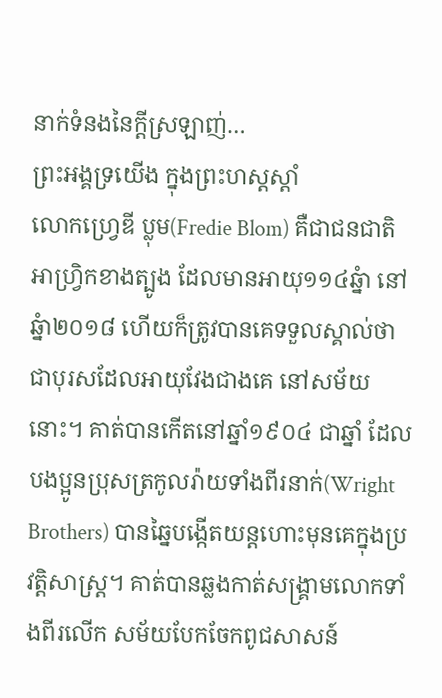នាក់ទំនងនៃក្តីស្រឡាញ់…
ព្រះអង្គទ្រយើង ក្នុងព្រះហស្តស្តាំ
លោកហ្វ្រេឌី ប្លុម(Fredie Blom) គឺជាជនជាតិអាហ្វ្រិកខាងត្បូង ដែលមានអាយុ១១៤ឆ្នំា នៅឆ្នំា២០១៨ ហើយក៏ត្រូវបានគេទទួលស្គាល់ថា ជាបុរសដែលអាយុវែងជាងគេ នៅសម័យនោះ។ គាត់បានកើតនៅឆ្នាំ១៩០៤ ជាឆ្នាំ ដែលបងប្អូនប្រុសត្រកូលរ៉ាយទាំងពីរនាក់(Wright Brothers) បានឆ្នៃបង្កើតយន្តហោះមុនគេក្នុងប្រវត្តិសាស្រ្ត។ គាត់បានឆ្លងកាត់សង្រ្គាមលោកទាំងពីរលើក សម័យបែកចែកពូជសាសន៍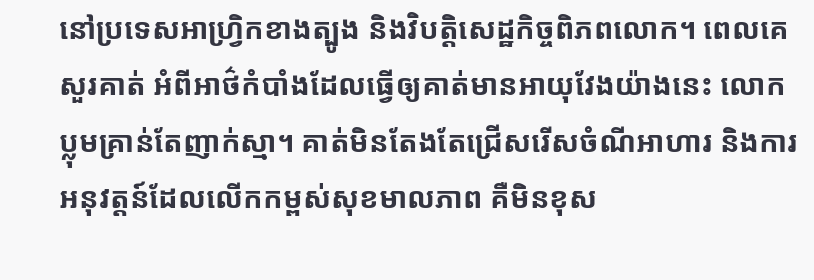នៅប្រទេសអាហ្វ្រិកខាងត្បូង និងវិបត្តិសេដ្ឋកិច្ចពិភពលោក។ ពេលគេសួរគាត់ អំពីអាថ៌កំបាំងដែលធ្វើឲ្យគាត់មានអាយុវែងយ៉ាងនេះ លោកប្លុមគ្រាន់តែញាក់ស្មា។ គាត់មិនតែងតែជ្រើសរើសចំណីអាហារ និងការអនុវត្តន៍ដែលលើកកម្ពស់សុខមាលភាព គឺមិនខុស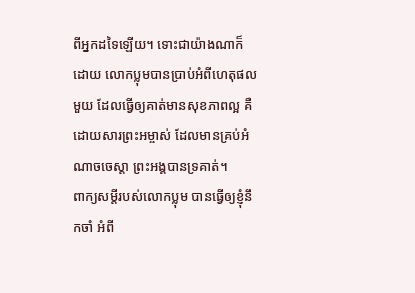ពីអ្នកដទៃឡើយ។ ទោះជាយ៉ាងណាក៏ដោយ លោកប្លុមបានប្រាប់អំពីហេតុផលមួយ ដែលធ្វើឲ្យគាត់មានសុខភាពល្អ គឺដោយសារព្រះអម្ចាស់ ដែលមានគ្រប់អំណាចចេស្តា ព្រះអង្គបានទ្រគាត់។
ពាក្យសម្តីរបស់លោកប្លុម បានធ្វើឲ្យខ្ញុំនឹកចាំ អំពី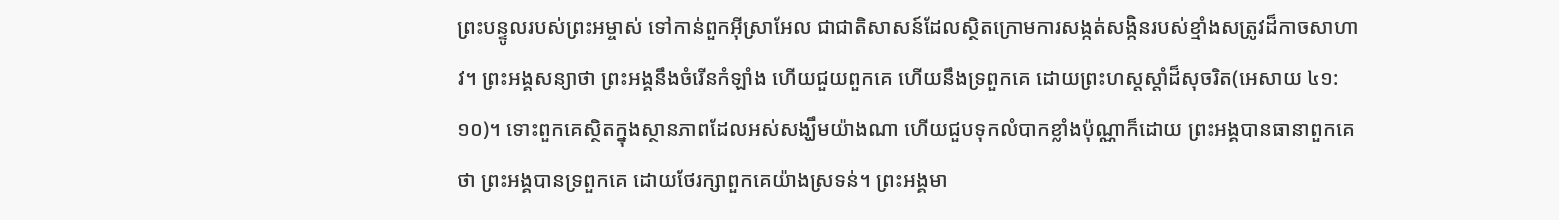ព្រះបន្ទូលរបស់ព្រះអម្ចាស់ ទៅកាន់ពួកអ៊ីស្រាអែល ជាជាតិសាសន៍ដែលស្ថិតក្រោមការសង្កត់សង្កិនរបស់ខ្មាំងសត្រូវដ៏កាចសាហាវ។ ព្រះអង្គសន្យាថា ព្រះអង្គនឹងចំរើនកំឡាំង ហើយជួយពួកគេ ហើយនឹងទ្រពួកគេ ដោយព្រះហស្តស្តាំដ៏សុចរិត(អេសាយ ៤១:១០)។ ទោះពួកគេស្ថិតក្នុងស្ថានភាពដែលអស់សង្ឃឹមយ៉ាងណា ហើយជួបទុកលំបាកខ្លាំងប៉ុណ្ណាក៏ដោយ ព្រះអង្គបានធានាពួកគេថា ព្រះអង្គបានទ្រពួកគេ ដោយថែរក្សាពួកគេយ៉ាងស្រទន់។ ព្រះអង្គមា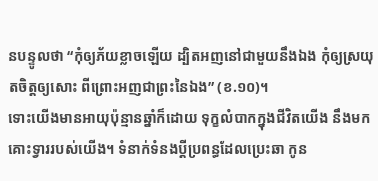នបន្ទូលថា “កុំឲ្យភ័យខ្លាចឡើយ ដ្បិតអញនៅជាមួយនឹងឯង កុំឲ្យស្រយុតចិត្តឲ្យសោះ ពីព្រោះអញជាព្រះនៃឯង” (ខ.១០)។
ទោះយើងមានអាយុប៉ុន្មានឆ្នាំក៏ដោយ ទុក្ខលំបាកក្នុងជីវិតយើង នឹងមកគោះទ្វាររបស់យើង។ ទំនាក់ទំនងប្តីប្រពន្ធដែលប្រេះឆា កូន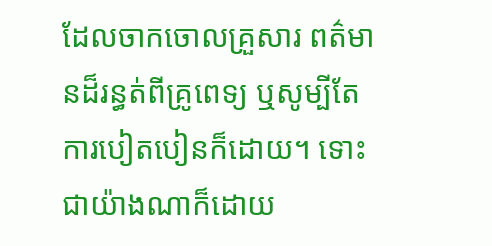ដែលចាកចោលគ្រួសារ ពត៌មានដ៏រន្ធត់ពីគ្រូពេទ្យ ឬសូម្បីតែការបៀតបៀនក៏ដោយ។ ទោះជាយ៉ាងណាក៏ដោយ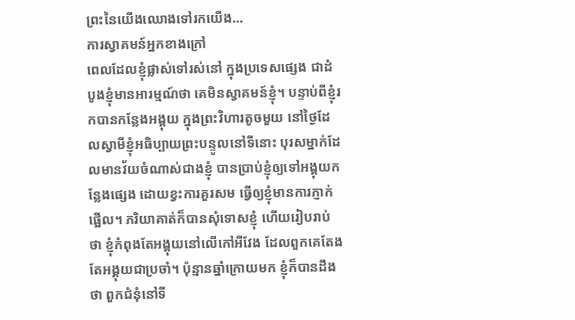ព្រះនៃយើងឈោងទៅរកយើង…
ការស្វាគមន៍អ្នកខាងក្រៅ
ពេលដែលខ្ញុំផ្លាស់ទៅរស់នៅ ក្នុងប្រទេសផ្សេង ជាដំបូងខ្ញុំមានអារម្មណ៍ថា គេមិនស្វាគមន៍ខ្ញុំ។ បន្ទាប់ពីខ្ញុំរកបានកន្លែងអង្គុយ ក្នុងព្រះវិហារតូចមួយ នៅថ្ងៃដែលស្វាមីខ្ញុំអធិប្បាយព្រះបន្ទូលនៅទីនោះ បុរសម្នាក់ដែលមានវ័យចំណាស់ជាងខ្ញុំ បានប្រាប់ខ្ញុំឲ្យទៅអង្គុយកន្លែងផ្សេង ដោយខ្វះការគួរសម ធ្វើឲ្យខ្ញុំមានការភ្ញាក់ផ្អើល។ ភរិយាគាត់ក៏បានសុំទោសខ្ញុំ ហើយរៀបរាប់ថា ខ្ញុំកំពុងតែអង្គុយនៅលើកៅអីវែង ដែលពួកគេតែងតែអង្គុយជាប្រចាំ។ ប៉ុន្មានឆ្នាំក្រោយមក ខ្ញុំក៏បានដឹងថា ពួកជំនុំនៅទី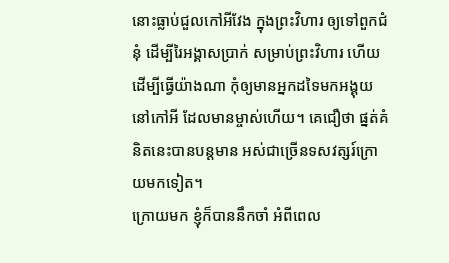នោះធ្លាប់ជួលកៅអីវែង ក្នុងព្រះវិហារ ឲ្យទៅពួកជំនុំ ដើម្បីរៃអង្គាសប្រាក់ សម្រាប់ព្រះវិហារ ហើយដើម្បីធ្វើយ៉ាងណា កុំឲ្យមានអ្នកដទៃមកអង្គុយនៅកៅអី ដែលមានម្ចាស់ហើយ។ គេជឿថា ផ្នត់គំនិតនេះបានបន្តមាន អស់ជាច្រើនទសវត្សរ៍ក្រោយមកទៀត។
ក្រោយមក ខ្ញុំក៏បាននឹកចាំ អំពីពេល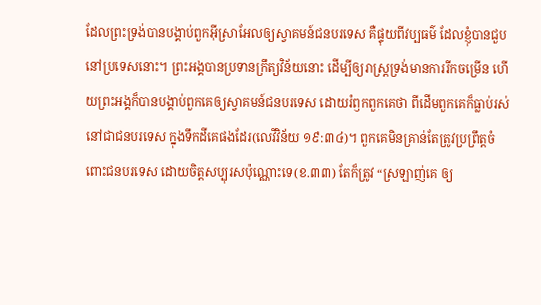ដែលព្រះទ្រង់បានបង្គាប់ពួកអ៊ីស្រាអែលឲ្យស្វាគមន៍ជនបរទេស គឺផ្ទុយពីវប្បធម៌ ដែលខ្ញុំបានជួប នៅប្រទេសនោះ។ ព្រះអង្គបានប្រទានក្រឹត្យវិន័យនោះ ដើម្បីឲ្យរាស្រ្តទ្រង់មានការរីកចម្រើន ហើយព្រះអង្គក៏បានបង្គាប់ពួកគេឲ្យស្វាគមន៍ជនបរទេស ដោយរំឭកពួកគេថា ពីដើមពួកគេក៏ធ្លាប់រស់នៅជាជនបរទេស ក្នុងទឹកដីគេផងដែរ(លេវីវិន័យ ១៩:៣៤)។ ពួកគេមិនគ្រាន់តែត្រូវប្រព្រឹត្តចំពោះជនបរទេស ដោយចិត្តសប្បុរសប៉ុណ្ណោះទេ(ខ.៣៣) តែក៏ត្រូវ “ស្រឡាញ់គេ ឲ្យ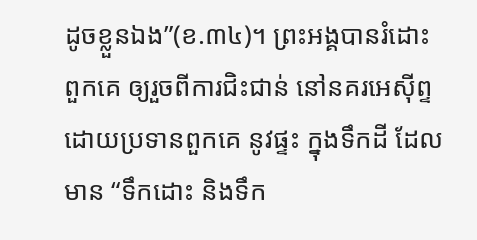ដូចខ្លួនឯង”(ខ.៣៤)។ ព្រះអង្គបានរំដោះពួកគេ ឲ្យរួចពីការជិះជាន់ នៅនគរអេស៊ីព្ទ ដោយប្រទានពួកគេ នូវផ្ទះ ក្នុងទឹកដី ដែលមាន “ទឹកដោះ និងទឹក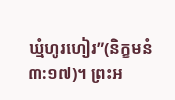ឃ្មំហូរហៀរ”(និក្ខមនំ ៣:១៧)។ ព្រះអ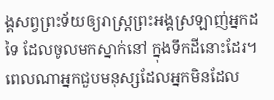ង្គសព្វព្រះទ័យឲ្យរាស្រ្តព្រះអង្គស្រឡាញ់អ្នកដទៃ ដែលចូលមកស្នាក់នៅ ក្នុងទឹកដីនោះដែរ។
ពេលណាអ្នកជួបមនុស្សដែលអ្នកមិនដែល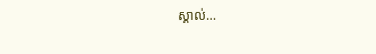ស្គាល់…